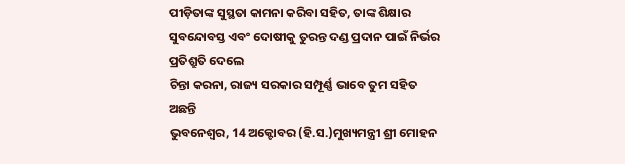ପୀଡ଼ିତାଙ୍କ ସୁସ୍ଥତା କାମନା କରିବା ସହିତ, ତାଙ୍କ ଶିକ୍ଷାର ସୁବନ୍ଦୋବସ୍ତ ଏବଂ ଦୋଷୀକୁ ତୁରନ୍ତ ଦଣ୍ଡ ପ୍ରଦାନ ପାଇଁ ନିର୍ଭର ପ୍ରତିଶ୍ରୁତି ଦେଲେ
ଚିନ୍ତା କରନା, ରାଜ୍ୟ ସରକାର ସମ୍ପୂର୍ଣ୍ଣ ଭାବେ ତୁମ ସହିତ ଅଛନ୍ତି
ଭୁବନେଶ୍ୱର, 14 ଅକ୍ଟୋବର (ହି.ସ.)ମୁଖ୍ୟମନ୍ତ୍ରୀ ଶ୍ରୀ ମୋହନ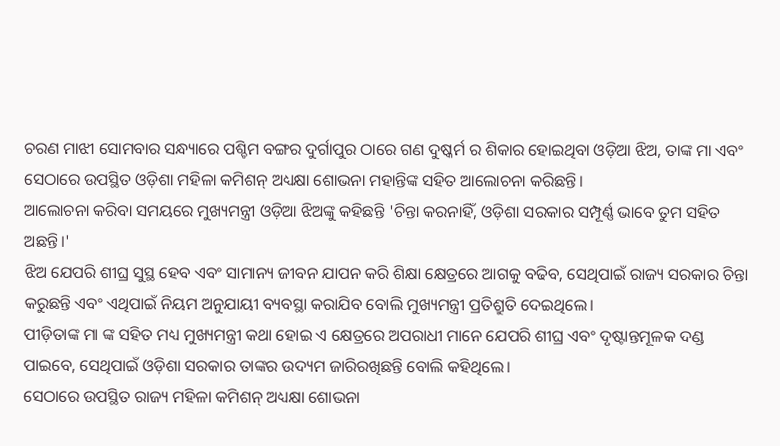ଚରଣ ମାଝୀ ସୋମବାର ସନ୍ଧ୍ୟାରେ ପଶ୍ଚିମ ବଙ୍ଗର ଦୁର୍ଗାପୁର ଠାରେ ଗଣ ଦୁଷ୍କର୍ମ ର ଶିକାର ହୋଇଥିବା ଓଡ଼ିଆ ଝିଅ, ତାଙ୍କ ମା ଏବଂ ସେଠାରେ ଉପସ୍ଥିତ ଓଡ଼ିଶା ମହିଳା କମିଶନ୍ ଅଧ୍ୟକ୍ଷା ଶୋଭନା ମହାନ୍ତିଙ୍କ ସହିତ ଆଲୋଚନା କରିଛନ୍ତି।
ଆଲୋଚନା କରିବା ସମୟରେ ମୁଖ୍ୟମନ୍ତ୍ରୀ ଓଡ଼ିଆ ଝିଅଙ୍କୁ କହିଛନ୍ତି 'ଚିନ୍ତା କରନାହିଁ, ଓଡ଼ିଶା ସରକାର ସମ୍ପୂର୍ଣ୍ଣ ଭାବେ ତୁମ ସହିତ ଅଛନ୍ତି।'
ଝିଅ ଯେପରି ଶୀଘ୍ର ସୁସ୍ଥ ହେବ ଏବଂ ସାମାନ୍ୟ ଜୀବନ ଯାପନ କରି ଶିକ୍ଷା କ୍ଷେତ୍ରରେ ଆଗକୁ ବଢିବ, ସେଥିପାଇଁ ରାଜ୍ୟ ସରକାର ଚିନ୍ତା କରୁଛନ୍ତି ଏବଂ ଏଥିପାଇଁ ନିୟମ ଅନୁଯାୟୀ ବ୍ୟବସ୍ଥା କରାଯିବ ବୋଲି ମୁଖ୍ୟମନ୍ତ୍ରୀ ପ୍ରତିଶ୍ରୁତି ଦେଇଥିଲେ।
ପୀଡ଼ିତାଙ୍କ ମା ଙ୍କ ସହିତ ମଧ୍ୟ ମୁଖ୍ୟମନ୍ତ୍ରୀ କଥା ହୋଇ ଏ କ୍ଷେତ୍ରରେ ଅପରାଧୀ ମାନେ ଯେପରି ଶୀଘ୍ର ଏବଂ ଦୃଷ୍ଟାନ୍ତମୂଳକ ଦଣ୍ଡ ପାଇବେ, ସେଥିପାଇଁ ଓଡ଼ିଶା ସରକାର ତାଙ୍କର ଉଦ୍ୟମ ଜାରିରଖିଛନ୍ତି ବୋଲି କହିଥିଲେ।
ସେଠାରେ ଉପସ୍ଥିତ ରାଜ୍ୟ ମହିଳା କମିଶନ୍ ଅଧ୍ୟକ୍ଷା ଶୋଭନା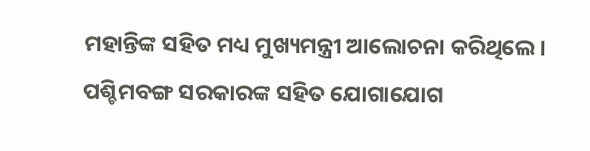ମହାନ୍ତିଙ୍କ ସହିତ ମଧ୍ୟ ମୁଖ୍ୟମନ୍ତ୍ରୀ ଆଲୋଚନା କରିଥିଲେ। ପଶ୍ଚିମବଙ୍ଗ ସରକାରଙ୍କ ସହିତ ଯୋଗାଯୋଗ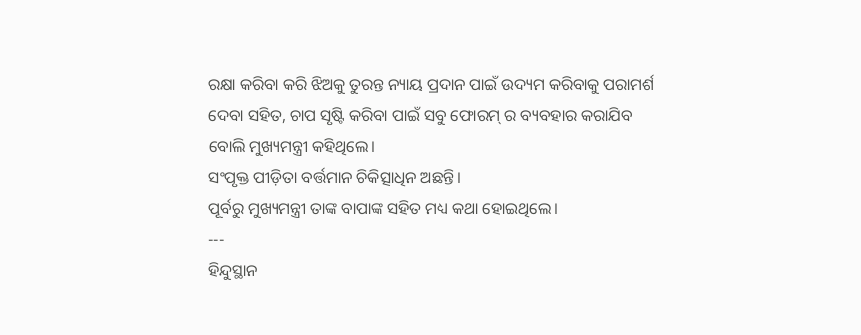ରକ୍ଷା କରିବା କରି ଝିଅକୁ ତୁରନ୍ତ ନ୍ୟାୟ ପ୍ରଦାନ ପାଇଁ ଉଦ୍ୟମ କରିବାକୁ ପରାମର୍ଶ ଦେବା ସହିତ, ଚାପ ସୃଷ୍ଟି କରିବା ପାଇଁ ସବୁ ଫୋରମ୍ ର ବ୍ୟବହାର କରାଯିବ ବୋଲି ମୁଖ୍ୟମନ୍ତ୍ରୀ କହିଥିଲେ।
ସଂପୃକ୍ତ ପୀଡ଼ିତା ବର୍ତ୍ତମାନ ଚିକିତ୍ସାଧିନ ଅଛନ୍ତି।
ପୂର୍ବରୁ ମୁଖ୍ୟମନ୍ତ୍ରୀ ତାଙ୍କ ବାପାଙ୍କ ସହିତ ମଧ୍ୟ କଥା ହୋଇଥିଲେ।
---
ହିନ୍ଦୁସ୍ଥାନ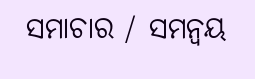ସମାଚାର / ସମନ୍ୱୟ